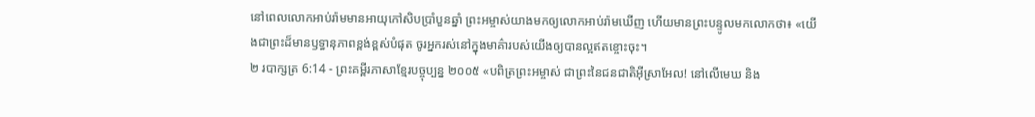នៅពេលលោកអាប់រ៉ាមមានអាយុកៅសិបប្រាំបួនឆ្នាំ ព្រះអម្ចាស់យាងមកឲ្យលោកអាប់រ៉ាមឃើញ ហើយមានព្រះបន្ទូលមកលោកថា៖ «យើងជាព្រះដ៏មានឫទ្ធានុភាពខ្ពង់ខ្ពស់បំផុត ចូរអ្នករស់នៅក្នុងមាគ៌ារបស់យើងឲ្យបានល្អឥតខ្ចោះចុះ។
២ របាក្សត្រ 6:14 - ព្រះគម្ពីរភាសាខ្មែរបច្ចុប្បន្ន ២០០៥ «បពិត្រព្រះអម្ចាស់ ជាព្រះនៃជនជាតិអ៊ីស្រាអែល! នៅលើមេឃ និង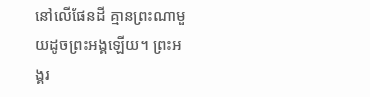នៅលើផែនដី គ្មានព្រះណាមួយដូចព្រះអង្គឡើយ។ ព្រះអង្គរ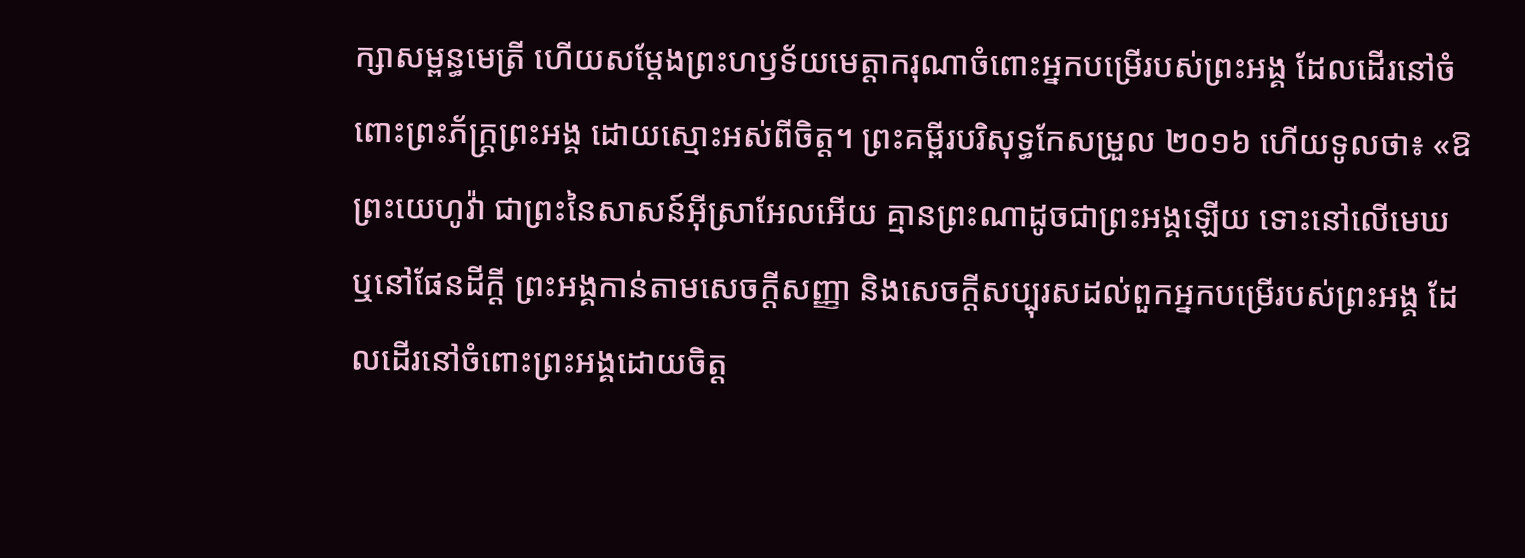ក្សាសម្ពន្ធមេត្រី ហើយសម្តែងព្រះហឫទ័យមេត្តាករុណាចំពោះអ្នកបម្រើរបស់ព្រះអង្គ ដែលដើរនៅចំពោះព្រះភ័ក្ត្រព្រះអង្គ ដោយស្មោះអស់ពីចិត្ត។ ព្រះគម្ពីរបរិសុទ្ធកែសម្រួល ២០១៦ ហើយទូលថា៖ «ឱព្រះយេហូវ៉ា ជាព្រះនៃសាសន៍អ៊ីស្រាអែលអើយ គ្មានព្រះណាដូចជាព្រះអង្គឡើយ ទោះនៅលើមេឃ ឬនៅផែនដីក្តី ព្រះអង្គកាន់តាមសេចក្ដីសញ្ញា និងសេចក្ដីសប្បុរសដល់ពួកអ្នកបម្រើរបស់ព្រះអង្គ ដែលដើរនៅចំពោះព្រះអង្គដោយចិត្ត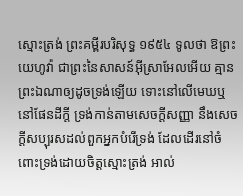ស្មោះត្រង់ ព្រះគម្ពីរបរិសុទ្ធ ១៩៥៤ ទូលថា ឱព្រះយេហូវ៉ា ជាព្រះនៃសាសន៍អ៊ីស្រាអែលអើយ គ្មានព្រះឯណាឲ្យដូចទ្រង់ឡើយ ទោះនៅលើមេឃឬនៅផែនដីក្តី ទ្រង់កាន់តាមសេចក្ដីសញ្ញា នឹងសេចក្ដីសប្បុរសដល់ពួកអ្នកបំរើទ្រង់ ដែលដើរនៅចំពោះទ្រង់ដោយចិត្តស្មោះត្រង់ អាល់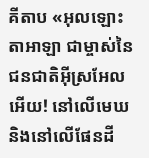គីតាប «អុលឡោះតាអាឡា ជាម្ចាស់នៃជនជាតិអ៊ីស្រអែលអើយ! នៅលើមេឃ និងនៅលើផែនដី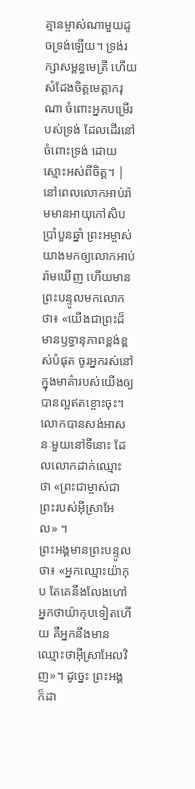គ្មានម្ចាស់ណាមួយដូចទ្រង់ឡើយ។ ទ្រង់រក្សាសម្ពន្ធមេត្រី ហើយសំដែងចិត្តមេត្តាករុណា ចំពោះអ្នកបម្រើរបស់ទ្រង់ ដែលដើរនៅចំពោះទ្រង់ ដោយស្មោះអស់ពីចិត្ត។ |
នៅពេលលោកអាប់រ៉ាមមានអាយុកៅសិបប្រាំបួនឆ្នាំ ព្រះអម្ចាស់យាងមកឲ្យលោកអាប់រ៉ាមឃើញ ហើយមានព្រះបន្ទូលមកលោកថា៖ «យើងជាព្រះដ៏មានឫទ្ធានុភាពខ្ពង់ខ្ពស់បំផុត ចូរអ្នករស់នៅក្នុងមាគ៌ារបស់យើងឲ្យបានល្អឥតខ្ចោះចុះ។
លោកបានសង់អាសនៈមួយនៅទីនោះ ដែលលោកដាក់ឈ្មោះថា «ព្រះជាម្ចាស់ជាព្រះរបស់អ៊ីស្រាអែល» ។
ព្រះអង្គមានព្រះបន្ទូលថា៖ «អ្នកឈ្មោះយ៉ាកុប តែគេនឹងលែងហៅអ្នកថាយ៉ាកុបទៀតហើយ គឺអ្នកនឹងមានឈ្មោះថាអ៊ីស្រាអែលវិញ»។ ដូច្នេះ ព្រះអង្គក៏ដា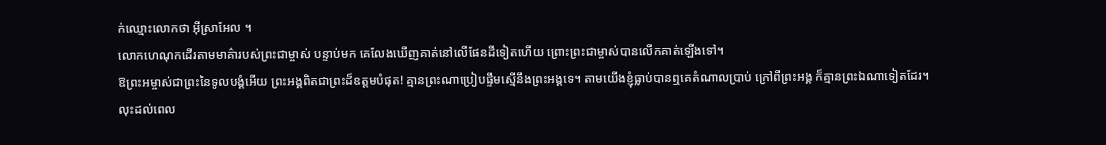ក់ឈ្មោះលោកថា អ៊ីស្រាអែល ។
លោកហេណុកដើរតាមមាគ៌ារបស់ព្រះជាម្ចាស់ បន្ទាប់មក គេលែងឃើញគាត់នៅលើផែនដីទៀតហើយ ព្រោះព្រះជាម្ចាស់បានលើកគាត់ឡើងទៅ។
ឱព្រះអម្ចាស់ជាព្រះនៃទូលបង្គំអើយ ព្រះអង្គពិតជាព្រះដ៏ឧត្ដមបំផុត! គ្មានព្រះណាប្រៀបផ្ទឹមស្មើនឹងព្រះអង្គទេ។ តាមយើងខ្ញុំធ្លាប់បានឮគេតំណាលប្រាប់ ក្រៅពីព្រះអង្គ ក៏គ្មានព្រះឯណាទៀតដែរ។
លុះដល់ពេល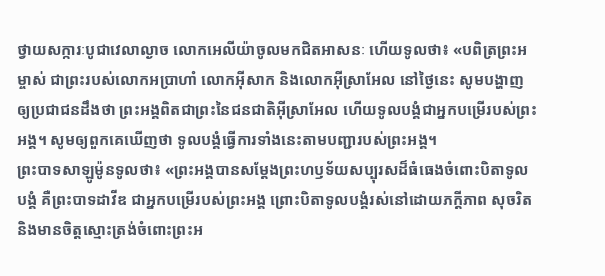ថ្វាយសក្ការៈបូជាវេលាល្ងាច លោកអេលីយ៉ាចូលមកជិតអាសនៈ ហើយទូលថា៖ «បពិត្រព្រះអម្ចាស់ ជាព្រះរបស់លោកអប្រាហាំ លោកអ៊ីសាក និងលោកអ៊ីស្រាអែល នៅថ្ងៃនេះ សូមបង្ហាញឲ្យប្រជាជនដឹងថា ព្រះអង្គពិតជាព្រះនៃជនជាតិអ៊ីស្រាអែល ហើយទូលបង្គំជាអ្នកបម្រើរបស់ព្រះអង្គ។ សូមឲ្យពួកគេឃើញថា ទូលបង្គំធ្វើការទាំងនេះតាមបញ្ជារបស់ព្រះអង្គ។
ព្រះបាទសាឡូម៉ូនទូលថា៖ «ព្រះអង្គបានសម្តែងព្រះហឫទ័យសប្បុរសដ៏ធំធេងចំពោះបិតាទូលបង្គំ គឺព្រះបាទដាវីឌ ជាអ្នកបម្រើរបស់ព្រះអង្គ ព្រោះបិតាទូលបង្គំរស់នៅដោយភក្ដីភាព សុចរិត និងមានចិត្តស្មោះត្រង់ចំពោះព្រះអ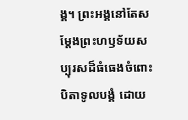ង្គ។ ព្រះអង្គនៅតែសម្តែងព្រះហឫទ័យសប្បុរសដ៏ធំធេងចំពោះបិតាទូលបង្គំ ដោយ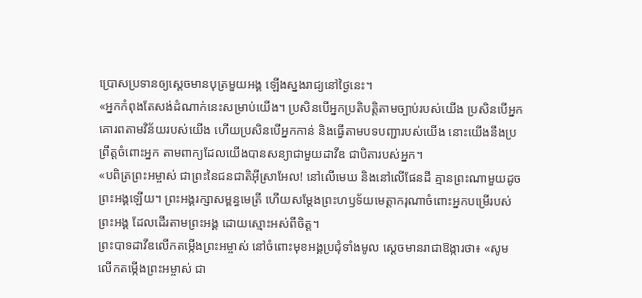ប្រោសប្រទានឲ្យស្ដេចមានបុត្រមួយអង្គ ឡើងស្នងរាជ្យនៅថ្ងៃនេះ។
«អ្នកកំពុងតែសង់ដំណាក់នេះសម្រាប់យើង។ ប្រសិនបើអ្នកប្រតិបត្តិតាមច្បាប់របស់យើង ប្រសិនបើអ្នកគោរពតាមវិន័យរបស់យើង ហើយប្រសិនបើអ្នកកាន់ និងធ្វើតាមបទបញ្ជារបស់យើង នោះយើងនឹងប្រព្រឹត្តចំពោះអ្នក តាមពាក្យដែលយើងបានសន្យាជាមួយដាវីឌ ជាបិតារបស់អ្នក។
«បពិត្រព្រះអម្ចាស់ ជាព្រះនៃជនជាតិអ៊ីស្រាអែល! នៅលើមេឃ និងនៅលើផែនដី គ្មានព្រះណាមួយដូចព្រះអង្គឡើយ។ ព្រះអង្គរក្សាសម្ពន្ធមេត្រី ហើយសម្តែងព្រះហឫទ័យមេត្តាករុណាចំពោះអ្នកបម្រើរបស់ព្រះអង្គ ដែលដើរតាមព្រះអង្គ ដោយស្មោះអស់ពីចិត្ត។
ព្រះបាទដាវីឌលើកតម្កើងព្រះអម្ចាស់ នៅចំពោះមុខអង្គប្រជុំទាំងមូល ស្ដេចមានរាជាឱង្ការថា៖ «សូមលើកតម្កើងព្រះអម្ចាស់ ជា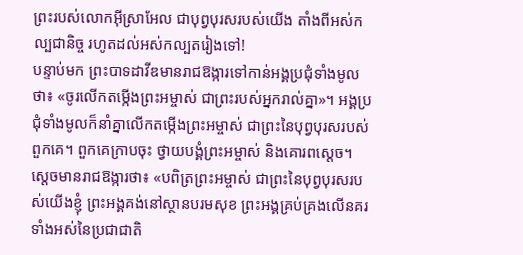ព្រះរបស់លោកអ៊ីស្រាអែល ជាបុព្វបុរសរបស់យើង តាំងពីអស់កល្បជានិច្ច រហូតដល់អស់កល្បតរៀងទៅ!
បន្ទាប់មក ព្រះបាទដាវីឌមានរាជឱង្ការទៅកាន់អង្គប្រជុំទាំងមូលថា៖ «ចូរលើកតម្កើងព្រះអម្ចាស់ ជាព្រះរបស់អ្នករាល់គ្នា»។ អង្គប្រជុំទាំងមូលក៏នាំគ្នាលើកតម្កើងព្រះអម្ចាស់ ជាព្រះនៃបុព្វបុរសរបស់ពួកគេ។ ពួកគេក្រាបចុះ ថ្វាយបង្គំព្រះអម្ចាស់ និងគោរពស្ដេច។
ស្ដេចមានរាជឱង្ការថា៖ «បពិត្រព្រះអម្ចាស់ ជាព្រះនៃបុព្វបុរសរបស់យើងខ្ញុំ ព្រះអង្គគង់នៅស្ថានបរមសុខ ព្រះអង្គគ្រប់គ្រងលើនគរទាំងអស់នៃប្រជាជាតិ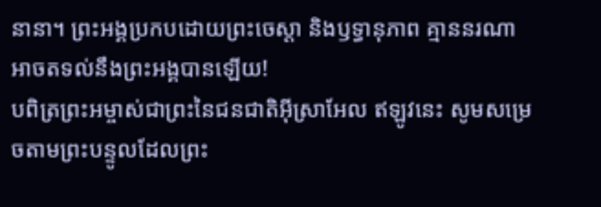នានា។ ព្រះអង្គប្រកបដោយព្រះចេស្ដា និងឫទ្ធានុភាព គ្មាននរណាអាចតទល់នឹងព្រះអង្គបានឡើយ!
បពិត្រព្រះអម្ចាស់ជាព្រះនៃជនជាតិអ៊ីស្រាអែល ឥឡូវនេះ សូមសម្រេចតាមព្រះបន្ទូលដែលព្រះ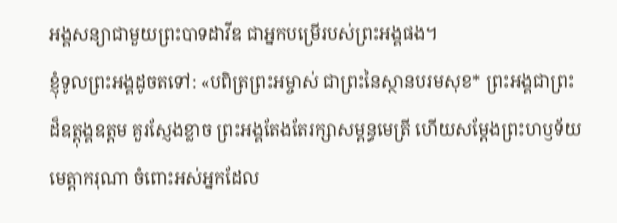អង្គសន្យាជាមួយព្រះបាទដាវីឌ ជាអ្នកបម្រើរបស់ព្រះអង្គផង។
ខ្ញុំទូលព្រះអង្គដូចតទៅ: «បពិត្រព្រះអម្ចាស់ ជាព្រះនៃស្ថានបរមសុខ* ព្រះអង្គជាព្រះដ៏ឧត្ដុង្គឧត្ដម គួរស្ញែងខ្លាច ព្រះអង្គតែងតែរក្សាសម្ពន្ធមេត្រី ហើយសម្តែងព្រះហឫទ័យមេត្តាករុណា ចំពោះអស់អ្នកដែល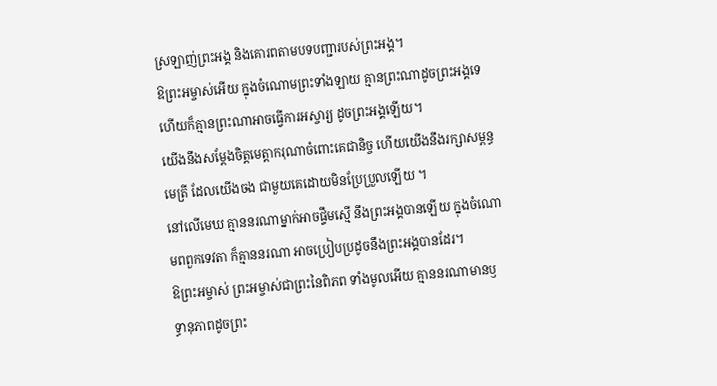ស្រឡាញ់ព្រះអង្គ និងគោរពតាមបទបញ្ជារបស់ព្រះអង្គ។
ឱព្រះអម្ចាស់អើយ ក្នុងចំណោមព្រះទាំងឡាយ គ្មានព្រះណាដូចព្រះអង្គទេ ហើយក៏គ្មានព្រះណាអាចធ្វើការអស្ចារ្យ ដូចព្រះអង្គឡើយ។
យើងនឹងសម្តែងចិត្តមេត្តាករុណាចំពោះគេជានិច្ច ហើយយើងនឹងរក្សាសម្ពន្ធមេត្រី ដែលយើងចង ជាមួយគេដោយមិនប្រែប្រួលឡើយ ។
នៅលើមេឃ គ្មាននរណាម្នាក់អាចផ្ទឹមស្មើ នឹងព្រះអង្គបានឡើយ ក្នុងចំណោមពពួកទេវតា ក៏គ្មាននរណា អាចប្រៀបប្រដូចនឹងព្រះអង្គបានដែរ។
ឱព្រះអម្ចាស់ ព្រះអម្ចាស់ជាព្រះនៃពិភព ទាំងមូលអើយ គ្មាននរណាមានឫទ្ធានុភាពដូចព្រះ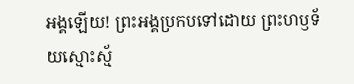អង្គឡើយ! ព្រះអង្គប្រកបទៅដោយ ព្រះហឫទ័យស្មោះស្ម័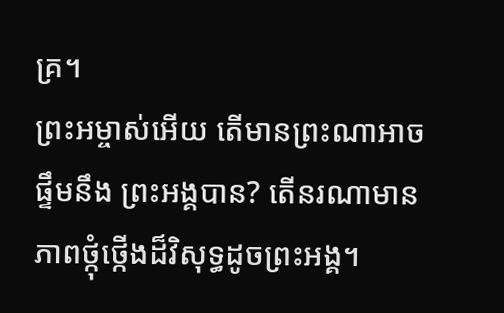គ្រ។
ព្រះអម្ចាស់អើយ តើមានព្រះណាអាចផ្ទឹមនឹង ព្រះអង្គបាន? តើនរណាមានភាពថ្កុំថ្កើងដ៏វិសុទ្ធដូចព្រះអង្គ។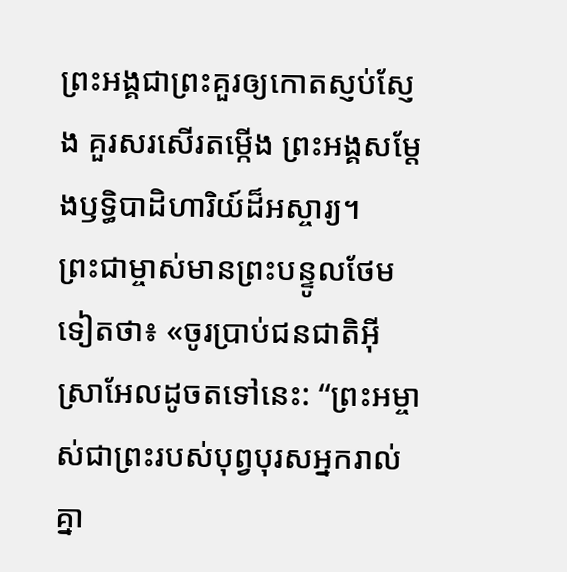ព្រះអង្គជាព្រះគួរឲ្យកោតស្ញប់ស្ញែង គួរសរសើរតម្កើង ព្រះអង្គសម្តែងឫទ្ធិបាដិហារិយ៍ដ៏អស្ចារ្យ។
ព្រះជាម្ចាស់មានព្រះបន្ទូលថែមទៀតថា៖ «ចូរប្រាប់ជនជាតិអ៊ីស្រាអែលដូចតទៅនេះ: “ព្រះអម្ចាស់ជាព្រះរបស់បុព្វបុរសអ្នករាល់គ្នា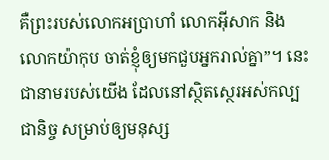គឺព្រះរបស់លោកអប្រាហាំ លោកអ៊ីសាក និងលោកយ៉ាកុប ចាត់ខ្ញុំឲ្យមកជួបអ្នករាល់គ្នា”។ នេះជានាមរបស់យើង ដែលនៅស្ថិតស្ថេរអស់កល្បជានិច្ច សម្រាប់ឲ្យមនុស្ស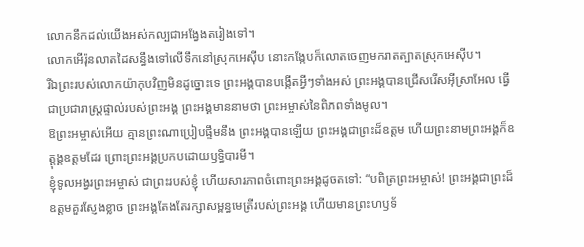លោកនឹកដល់យើងអស់កល្បជាអង្វែងតរៀងទៅ។
លោកអើរ៉ុនលាតដៃសន្ធឹងទៅលើទឹកនៅស្រុកអេស៊ីប នោះកង្កែបក៏លោតចេញមករាតត្បាតស្រុកអេស៊ីប។
រីឯព្រះរបស់លោកយ៉ាកុបវិញមិនដូច្នោះទេ ព្រះអង្គបានបង្កើតអ្វីៗទាំងអស់ ព្រះអង្គបានជ្រើសរើសអ៊ីស្រាអែល ធ្វើជាប្រជារាស្ត្រផ្ទាល់របស់ព្រះអង្គ ព្រះអង្គមាននាមថា ព្រះអម្ចាស់នៃពិភពទាំងមូល។
ឱព្រះអម្ចាស់អើយ គ្មានព្រះណាប្រៀបផ្ទឹមនឹង ព្រះអង្គបានឡើយ ព្រះអង្គជាព្រះដ៏ឧត្ដម ហើយព្រះនាមព្រះអង្គក៏ឧត្ដុង្គឧត្ដមដែរ ព្រោះព្រះអង្គប្រកបដោយឫទ្ធិបារមី។
ខ្ញុំទូលអង្វរព្រះអម្ចាស់ ជាព្រះរបស់ខ្ញុំ ហើយសារភាពចំពោះព្រះអង្គដូចតទៅ: “បពិត្រព្រះអម្ចាស់! ព្រះអង្គជាព្រះដ៏ឧត្ដមគួរស្ញែងខ្លាច ព្រះអង្គតែងតែរក្សាសម្ពន្ធមេត្រីរបស់ព្រះអង្គ ហើយមានព្រះហឫទ័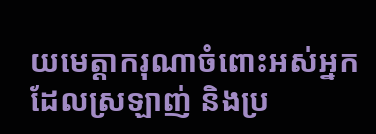យមេត្តាករុណាចំពោះអស់អ្នកដែលស្រឡាញ់ និងប្រ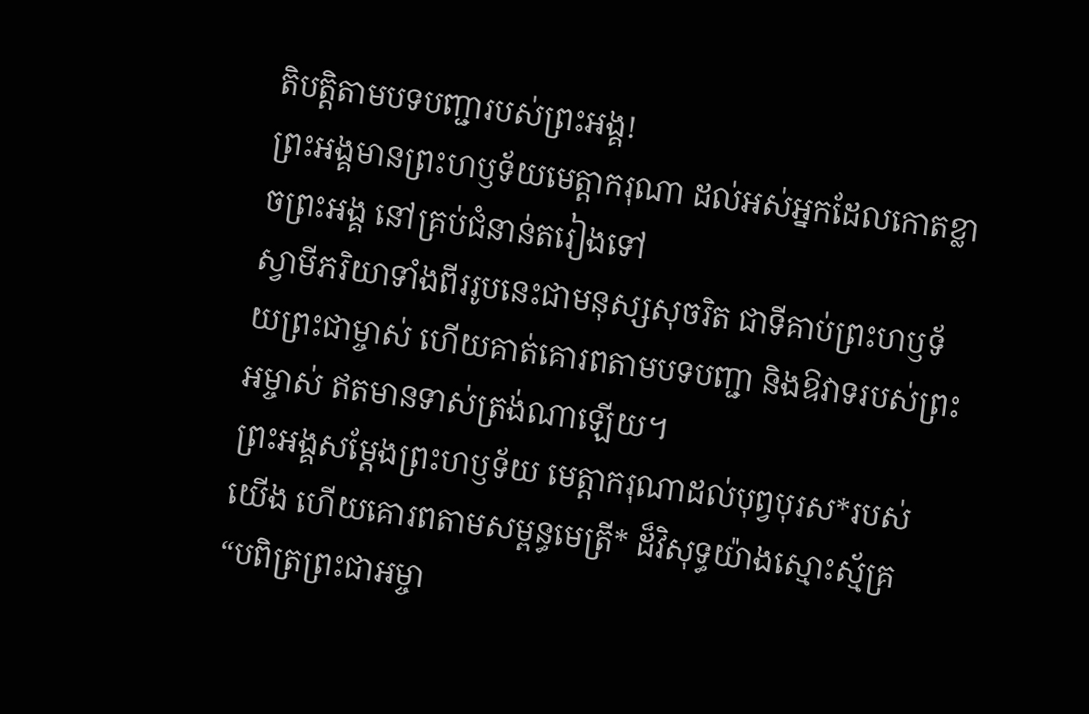តិបត្តិតាមបទបញ្ជារបស់ព្រះអង្គ!
ព្រះអង្គមានព្រះហឫទ័យមេត្តាករុណា ដល់អស់អ្នកដែលកោតខ្លាចព្រះអង្គ នៅគ្រប់ជំនាន់តរៀងទៅ
ស្វាមីភរិយាទាំងពីររូបនេះជាមនុស្សសុចរិត ជាទីគាប់ព្រះហឫទ័យព្រះជាម្ចាស់ ហើយគាត់គោរពតាមបទបញ្ជា និងឱវាទរបស់ព្រះអម្ចាស់ ឥតមានទាស់ត្រង់ណាឡើយ។
ព្រះអង្គសម្តែងព្រះហឫទ័យ មេត្តាករុណាដល់បុព្វបុរស*របស់យើង ហើយគោរពតាមសម្ពន្ធមេត្រី* ដ៏វិសុទ្ធយ៉ាងស្មោះស្ម័គ្រ
“បពិត្រព្រះជាអម្ចា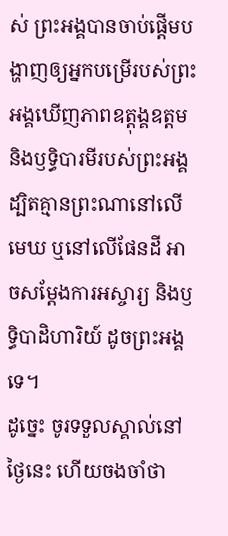ស់ ព្រះអង្គបានចាប់ផ្ដើមបង្ហាញឲ្យអ្នកបម្រើរបស់ព្រះអង្គឃើញភាពឧត្ដុង្គឧត្ដម និងឫទ្ធិបារមីរបស់ព្រះអង្គ ដ្បិតគ្មានព្រះណានៅលើមេឃ ឬនៅលើផែនដី អាចសម្តែងការអស្ចារ្យ និងឫទ្ធិបាដិហារិយ៍ ដូចព្រះអង្គទេ។
ដូច្នេះ ចូរទទួលស្គាល់នៅថ្ងៃនេះ ហើយចងចាំថា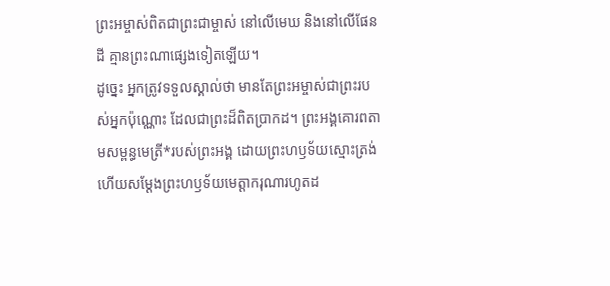ព្រះអម្ចាស់ពិតជាព្រះជាម្ចាស់ នៅលើមេឃ និងនៅលើផែនដី គ្មានព្រះណាផ្សេងទៀតឡើយ។
ដូច្នេះ អ្នកត្រូវទទួលស្គាល់ថា មានតែព្រះអម្ចាស់ជាព្រះរបស់អ្នកប៉ុណ្ណោះ ដែលជាព្រះដ៏ពិតប្រាកដ។ ព្រះអង្គគោរពតាមសម្ពន្ធមេត្រី*របស់ព្រះអង្គ ដោយព្រះហឫទ័យស្មោះត្រង់ ហើយសម្តែងព្រះហឫទ័យមេត្តាករុណារហូតដ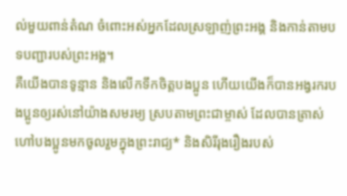ល់មួយពាន់តំណ ចំពោះអស់អ្នកដែលស្រឡាញ់ព្រះអង្គ និងកាន់តាមបទបញ្ជារបស់ព្រះអង្គ។
គឺយើងបានទូន្មាន និងលើកទឹកចិត្តបងប្អូន ហើយយើងក៏បានអង្វរករបងប្អូនឲ្យរស់នៅយ៉ាងសមរម្យ ស្របតាមព្រះជាម្ចាស់ ដែលបានត្រាស់ហៅបងប្អូនមកចូលរួមក្នុងព្រះរាជ្យ* និងសិរីរុងរឿងរបស់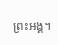ព្រះអង្គ។